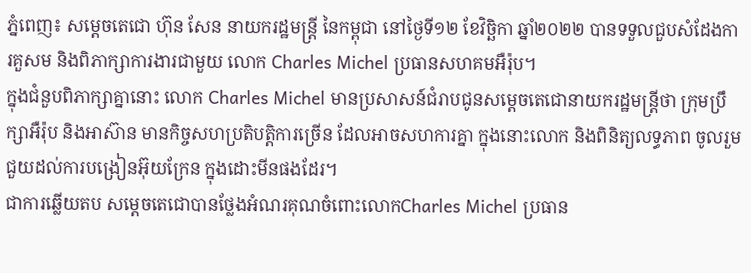ភ្នំពេញ៖ សម្តេចតេជោ ហ៊ុន សែន នាយករដ្ឋមន្រ្តី នៃកម្ពុជា នៅថ្ងៃទី១២ ខែវិច្ឆិកា ឆ្នាំ២០២២ បានទទួលជួបសំដែងការគួសម និងពិភាក្សាការងារជាមួយ លោក Charles Michel ប្រធានសហគមអឺរ៉ុប។
ក្នុងជំនួបពិភាក្សាគ្នានោះ លោក Charles Michel មានប្រសាសន៍ជំរាបជូនសម្តេចតេជោនាយករដ្ឋមន្រ្តីថា ក្រុមប្រឹក្សាអឺរ៉ុប និងអាស៊ាន មានកិច្ចសហប្រតិបត្តិការច្រើន ដែលអាចសហការគ្នា ក្នុងនោះលោក និងពិនិត្យលទ្ធភាព ចូលរួមជួយដល់ការបង្រៀនអ៊ុយក្រែន ក្នុងដោះមីនផងដែរ។
ជាការឆ្លើយតប សម្ដេចតេជោបានថ្លែងអំណរគុណចំពោះលោកCharles Michel ប្រធាន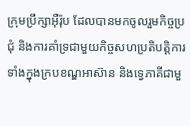ក្រុមប្រឹក្សាអ៊ឺរ៉ុប ដែលបានមកចូលរួមកិច្ចប្រជុំ និងការគាំទ្រជាមួយកិច្ចសហប្រតិបត្តិការទាំងក្នុងក្របខណ្ឌអាស៊ាន និងទ្វេភាគីជាមួ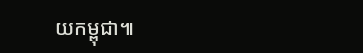យកម្ពុជា៕